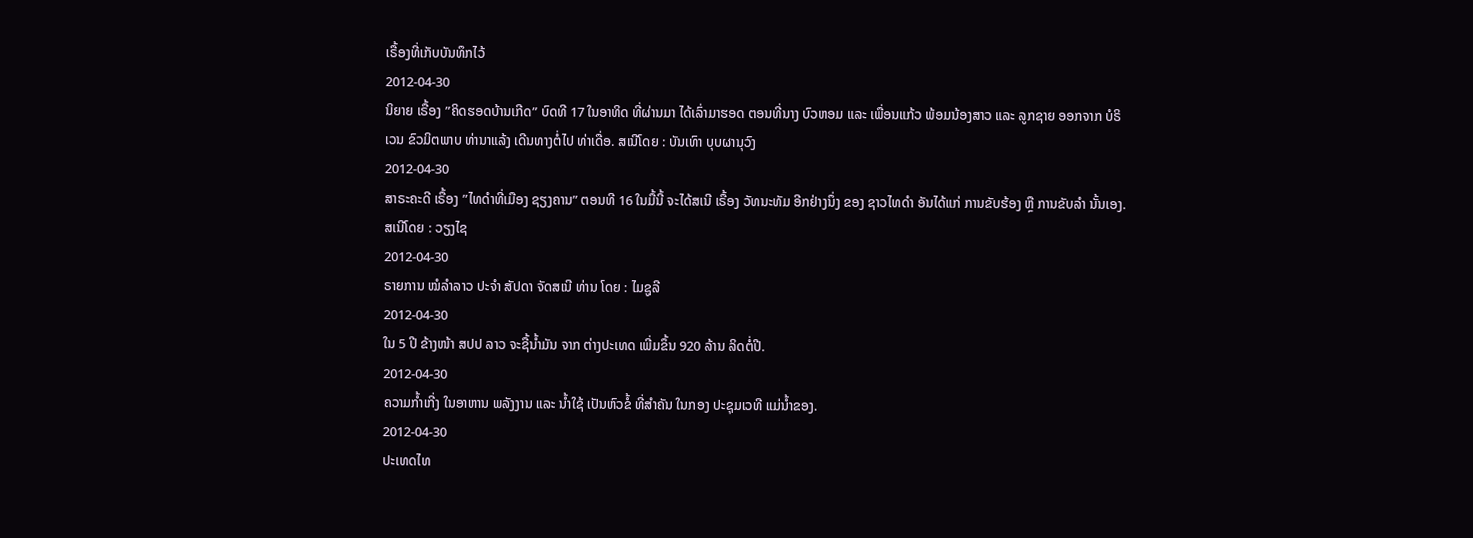ເຣື້ອງທີ່ເກັບບັນທຶກໄວ້
2012-04-30
ນິຍາຍ ເຣື້ອງ ”ຄິດຮອດບ້ານເກີດ” ບົດທີ 17 ໃນອາທິດ ທີ່ຜ່ານມາ ໄດ້ເລົ່າມາຮອດ ຕອນທີ່ນາງ ບົວຫອມ ແລະ ເພື່ອນແກ້ວ ພ້ອມນ້ອງສາວ ແລະ ລູກຊາຍ ອອກຈາກ ບໍຣິເວນ ຂົວມິຕພາບ ທ່ານາແລ້ງ ເດີນທາງຕໍ່ໄປ ທ່າເດື່ອ. ສເນີໂດຍ : ບັນເທົາ ບຸບຜານຸວົງ
2012-04-30
ສາຣະຄະດີ ເຣື້ອງ ”ໄທດໍາທີ່ເມືອງ ຊຽງຄານ” ຕອນທີ 16 ໃນມື້ນີ້ ຈະໄດ້ສເນີ ເຣື້ອງ ວັທນະທັມ ອີກຢ່າງນຶ່ງ ຂອງ ຊາວໄທດໍາ ອັນໄດ້ແກ່ ການຂັບຮ້ອງ ຫຼື ການຂັບລໍາ ນັ້ນເອງ. ສເນີໂດຍ : ວຽງໄຊ
2012-04-30
ຣາຍການ ໝໍລໍາລາວ ປະຈໍາ ສັປດາ ຈັດສເນີ ທ່ານ ໂດຍ : ໄມຊູລີ
2012-04-30
ໃນ 5 ປີ ຂ້າງໜ້າ ສປປ ລາວ ຈະຊື້ນໍ້າມັນ ຈາກ ຕ່າງປະເທດ ເພີ່ມຂຶ້ນ 920 ລ້ານ ລິດຕໍ່ປີ.
2012-04-30
ຄວາມກໍ້າເກີ່ງ ໃນອາຫານ ພລັງງານ ແລະ ນ້ຳໃຊ້ ເປັນຫົວຂໍ້ ທີ່ສຳຄັນ ໃນກອງ ປະຊຸມເວທີ ແມ່ນ້ຳຂອງ.
2012-04-30
ປະເທດໄທ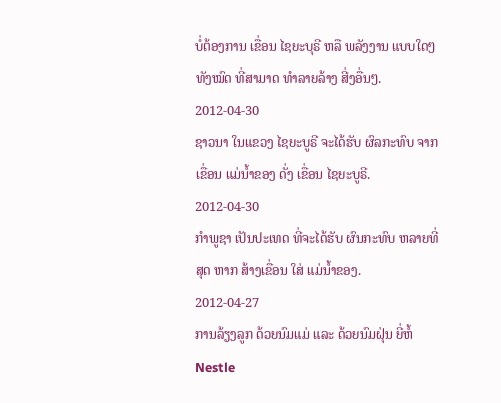ບໍ່ຕ້ອງການ ເຂື່ອນ ໄຊຍະບຸຣີ ຫລື ພລັງງານ ແບບໃດໆ ທັງໝົດ ທີ່ສາມາດ ທໍາລາຍລ້າງ ສີ່ງອື່ນໆ.
2012-04-30
ຊາວນາ ໃນແຂວງ ໄຊຍະບູຣີ ຈະໄດ້ຮັບ ຜົລກະທົບ ຈາກເຂື່ອນ ແມ່ນ້ຳຂອງ ດັ່ງ ເຂື່ອນ ໄຊຍະບູຣີ.
2012-04-30
ກໍາພູຊາ ເປັນປະເທດ ທີ່ຈະໄດ້ຮັບ ຜົນກະທົບ ຫລາຍທີ່ສຸດ ຫາກ ສ້າງເຂື່ອນ ໃສ່ ແມ່ນໍ້າຂອງ.
2012-04-27
ການລ້ຽງລູກ ດ້ວຍນົມແມ່ ແລະ ດ້ວຍນົມຝຸ່ນ ຍີ່ຫໍ້ Nestle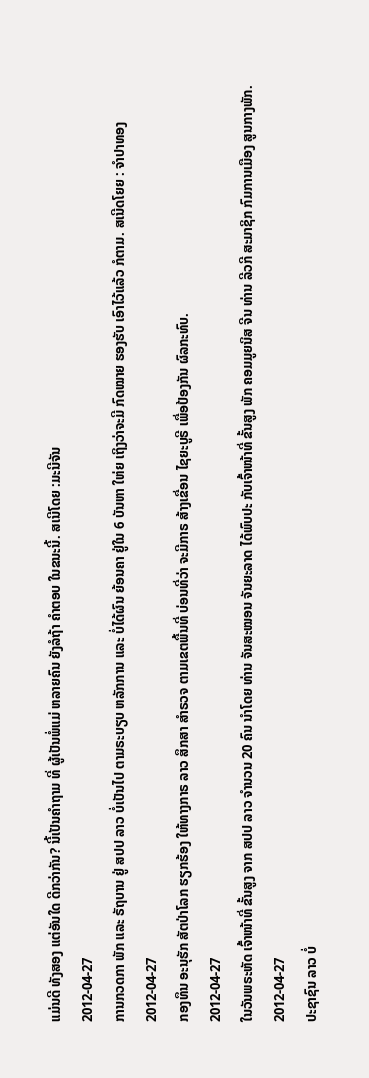ແມ່ນດີ ທັງສອງ ແຕ່ອັນໃດ ດີກວ່າກັນ? ນີ້ເປັນຄໍາຖາມ ທີ່ ຜູ້ເປັນພໍ່ແມ່ ຫລາຍຄົນ ຍັງລໍຖ້າ ຄໍາຕອບ ໃນຂນະນີ້. ສເນີໂດຍ :ມະນີຈັນ
2012-04-27
ການກວດກາ ພັກ ແລະ ຣັຖບານ ຢູ່ ສປປ ລາວ ບໍ່ເປັນໄປ ຕາມຣະບຽບ ຫລັກການ ແລະ ບໍ່ໄດ້ຜົນ ຍ້ອນຄາ ຢູ່ໃນ 6 ບັນຫາ ໃຫ່ຍ ເຖິງວ່າຈະມີ ກົດໝາຍ ຮອງຮັບ ເອົາໄວ້ແລ້ວ ກໍຕາມ. ສເນີດໂຍຍ : ຈຳປາທອງ
2012-04-27
ກອງທຶນ ອະນຸຮັກ ສັຕປ່າໂລກ ຮຽກຮ້ອງ ໃຫ້ທາງກາຣ ລາວ ສຶກສາ ສຳຣວຈ ຕາມເຂຕພື້ນທີ່ ບ່ອນທີ່ວ່າ ຈະມີກາຣ ສ້າງເຂື່ອນ ໄຊຍະບູຣີ ເພື່ອປ້ອງກັນ ຜົລກະທົບ.
2012-04-27
ໃນວັນພຣະຫັດ ເຈົ້າໜ້າທີ່ ຂັ້ນສູງ ຈາກ ສປປ ລາວ ຈໍານວນ 20 ຄົນ ນໍາໂດຍ ທ່ານ ຈັນສະໝອນ ຈັນຍະລາດ ໄດ້ພົບປະ ກັບເຈົ້າໜ້າທີ່ ຂັ້ນສູງ ພັກ ຄອມມູຍນິສ ຈີນ ທ່ານ ລີວກີ ສະມາຊິກ ກົມການເມືອງ ສູນກາງພັກ.
2012-04-27
ປະຊາຊົນ ລາວ ບໍ່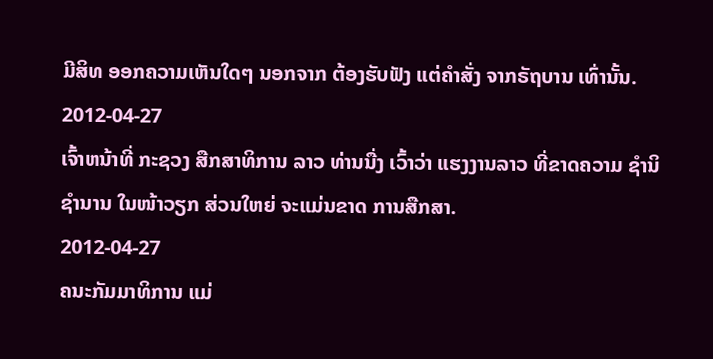ມີສິທ ອອກຄວາມເຫັນໃດໆ ນອກຈາກ ຕ້ອງຮັບຟັງ ແຕ່ຄຳສັ່ງ ຈາກຣັຖບານ ເທົ່ານັ້ນ.
2012-04-27
ເຈົ້າຫນ້າທີ່ ກະຊວງ ສືກສາທິການ ລາວ ທ່ານນື່ງ ເວົ້າວ່າ ແຮງງານລາວ ທີ່ຂາດຄວາມ ຊໍານິຊໍານານ ໃນໜ້າວຽກ ສ່ວນໃຫຍ່ ຈະແມ່ນຂາດ ການສືກສາ.
2012-04-27
ຄນະກັມມາທິການ ແມ່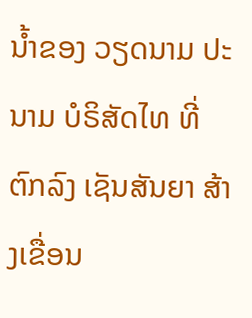ນໍ້າຂອງ ວຽດນາມ ປະນາມ ບໍຣິສັດໄທ ທີ່ຕົກລົງ ເຊັນສັນຍາ ສ້າງເຂື່ອນ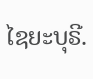ໄຊຍະບຸຣີ.